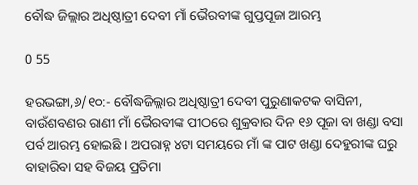ବୌଦ୍ଧ ଜିଲ୍ଲାର ଅଧିଷ୍ଠାତ୍ରୀ ଦେବୀ ମାଁ ଭୈରବୀଙ୍କ ଗୁପ୍ତପୂଜା ଆରମ୍ଭ

0 55

ହରଭଙ୍ଗା,୬/୧୦:- ବୌଦ୍ଧଜିଲ୍ଲାର ଅଧିଷ୍ଠାତ୍ରୀ ଦେବୀ ପୁରୁଣାକଟକ ବାସିନୀ, ବାଉଁଶବଣର ରାଣୀ ମାଁ ଭୈରବୀଙ୍କ ପୀଠରେ ଶୁକ୍ରବାର ଦିନ ୧୬ ପୂଜା ବା ଖଣ୍ଡା ବସା ପର୍ବ ଆରମ୍ଭ ହୋଇଛି । ଅପରାହ୍ନ ୪ଟା ସମୟରେ ମାଁ ଙ୍କ ପାଟ ଖଣ୍ଡା ଦେହୁରୀଙ୍କ ଘରୁ ବାହାରିବା ସହ ବିଜୟ ପ୍ରତିମା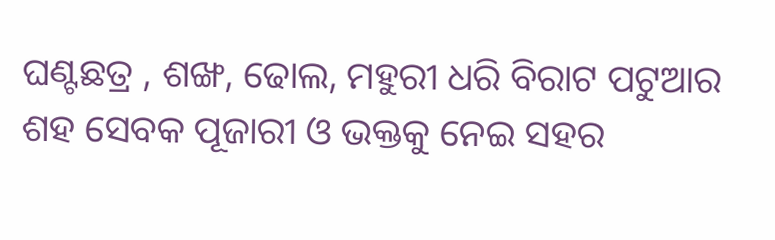ଘଣ୍ଟଛତ୍ର , ଶଙ୍ଖ, ଢୋଲ, ମହୁରୀ ଧରି ବିରାଟ ପଟୁଆର ଶହ ସେବକ ପୂଜାରୀ ଓ ଭକ୍ତକୁ ନେଇ ସହର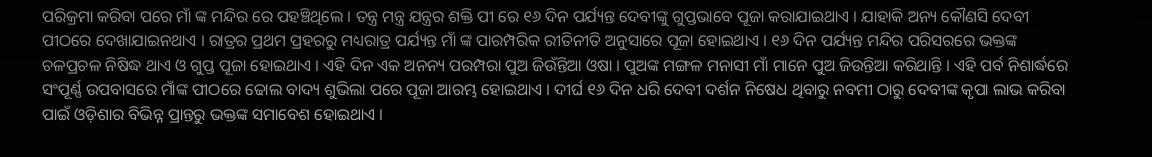ପରିକ୍ରମା କରିବା ପରେ ମାଁ ଙ୍କ ମନ୍ଦିର ରେ ପହଞ୍ଚିଥିଲେ । ତନ୍ତ୍ର ମନ୍ତ୍ର ଯନ୍ତ୍ରର ଶକ୍ତି ପୀ ରେ ୧୬ ଦିନ ପର୍ଯ୍ୟନ୍ତ ଦେବୀଙ୍କୁ ଗୁପ୍ତଭାବେ ପୂଜା କରାଯାଇଥାଏ । ଯାହାକି ଅନ୍ୟ କୌଣସି ଦେବୀ ପୀଠରେ ଦେଖାଯାଇନଥାଏ । ରାତ୍ରର ପ୍ରଥମ ପ୍ରହରରୁ ମଧ୍ୟରାତ୍ର ପର୍ଯ୍ୟନ୍ତ ମାଁ ଙ୍କ ପାରମ୍ପରିକ ରୀତିନୀତି ଅନୁସାରେ ପୂଜା ହୋଇଥାଏ । ୧୬ ଦିନ ପର୍ଯ୍ୟନ୍ତ ମନ୍ଦିର ପରିସରରେ ଭକ୍ତଙ୍କ ଚଳପ୍ରଚଳ ନିଷିଦ୍ଧ ଥାଏ ଓ ଗୁପ୍ତ ପୂଜା ହୋଇଥାଏ । ଏହି ଦିନ ଏକ ଅନନ୍ୟ ପରମ୍ପରା ପୁଅ ଜିଉଁନ୍ତିଆ ଓଷା । ପୁଅଙ୍କ ମଙ୍ଗଳ ମନାସୀ ମାଁ ମାନେ ପୁଅ ଜିଉନ୍ତିଆ କରିଥାନ୍ତି । ଏହି ପର୍ବ ନିଶାର୍ଦ୍ଧରେ ସଂପୂର୍ଣ୍ଣ ଉପବାସରେ ମାଁଙ୍କ ପୀଠରେ ଢୋଲ ବାଦ୍ୟ ଶୁଭିଲା ପରେ ପୂଜା ଆରମ୍ଭ ହୋଇଥାଏ । ଦୀର୍ଘ ୧୬ ଦିନ ଧରି ଦେବୀ ଦର୍ଶନ ନିଷେଧ ଥିବାରୁ ନବମୀ ଠାରୁ ଦେବୀଙ୍କ କୃପା ଲାଭ କରିବା ପାଇଁ ଓଡ଼ିଶାର ବିଭିନ୍ନ ପ୍ରାନ୍ତରୁ ଭକ୍ତଙ୍କ ସମାବେଶ ହୋଇଥାଏ ।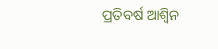ପ୍ରତିବର୍ଷ ଆଶ୍ୱିନ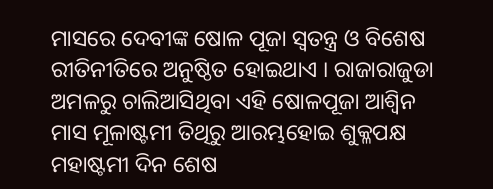ମାସରେ ଦେବୀଙ୍କ ଷୋଳ ପୂଜା ସ୍ୱତନ୍ତ୍ର ଓ ବିଶେଷ ରୀତିନୀତିରେ ଅନୁଷ୍ଠିତ ହୋଇଥାଏ । ରାଜାରାଜୁଡା ଅମଳରୁ ଚାଲିଆସିଥିବା ଏହି ଷୋଳପୂଜା ଆଶ୍ୱିନ ମାସ ମୂଳାଷ୍ଟମୀ ତିଥିରୁ ଆରମ୍ଭହୋଇ ଶୁକ୍ଳପକ୍ଷ ମହାଷ୍ଟମୀ ଦିନ ଶେଷ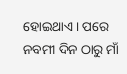ହୋଇଥାଏ । ପରେ ନବମୀ ଦିନ ଠାରୁ ମାଁ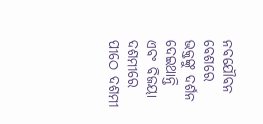ନବଯୌବନ ବେଶରେ ଭକ୍ତଙ୍କୁ ଦର୍ଶନ ଦେଇଥାନ୍ତି ଏବଂ ବିଜୟା ଦଶମୀରେ ପୀଠେ ଦଶମୀ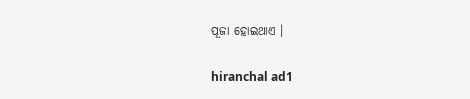ପୂଜା ହୋଇଥାଏ ।

hiranchal ad1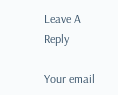Leave A Reply

Your email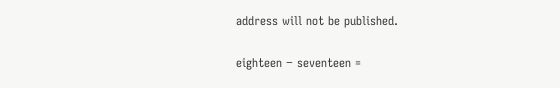address will not be published.

eighteen − seventeen =